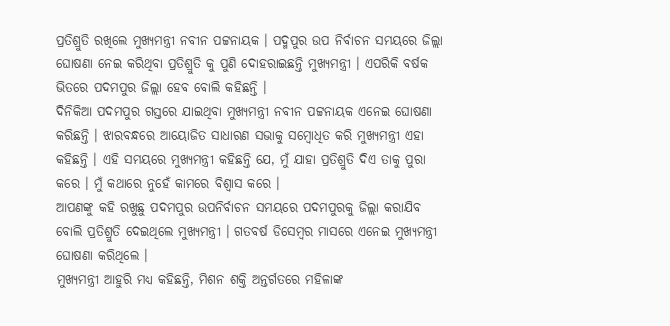ପ୍ରତିଶ୍ରୁତି ରଖିଲେ ମୁଖ୍ୟମନ୍ତ୍ରୀ ନବୀନ ପଟ୍ଟନାୟକ । ପଦ୍ମପୁର ଉପ ନିର୍ବାଚନ ସମୟରେ ଜିଲ୍ଲା ଘୋଷଣା ନେଇ କରିଥିବା ପ୍ରତିଶ୍ରୁତି କୁ ପୁଣି ଦୋହରାଇଛନ୍ତି ମୁଖ୍ୟମନ୍ତ୍ରୀ । ଏପରିକି ବର୍ଷକ ଭିତରେ ପଦମପୁର ଜିଲ୍ଲା ହେବ ବୋଲି କହିଛନ୍ତି ।
ଦିନିକିଆ ପଦମପୁର ଗସ୍ତରେ ଯାଇଥିବା ମୁଖ୍ୟମନ୍ତ୍ରୀ ନବୀନ ପଟ୍ଟନାୟକ ଏନେଇ ଘୋଷଣା କରିଛନ୍ତି । ଝାରବନ୍ଧରେ ଆୟୋଜିତ ସାଧାରଣ ସଭାକୁ ସମ୍ବୋଧିତ କରି ମୁଖ୍ୟମନ୍ତ୍ରୀ ଏହା କହିଛନ୍ତି । ଏହି ସମୟରେ ମୁଖ୍ୟମନ୍ତ୍ରୀ କହିଛନ୍ତି ଯେ, ମୁଁ ଯାହା ପ୍ରତିଶ୍ରୁତି ଦିଏ ତାକୁ ପୁରା କରେ । ମୁଁ କଥାରେ ନୁହେଁ କାମରେ ବିଶ୍ୱାସ କରେ ।
ଆପଣଙ୍କୁ କହି ରଖୁଛୁ ପଦମପୁର ଉପନିର୍ବାଚନ ସମୟରେ ପଦମପୁରକୁ ଜିଲ୍ଲା କରାଯିବ ବୋଲି ପ୍ରତିଶ୍ରୁତି ଦେଇଥିଲେ ମୁଖ୍ୟମନ୍ତ୍ରୀ । ଗତବର୍ଷ ଡିସେମ୍ବର ମାସରେ ଏନେଇ ମୁଖ୍ୟମନ୍ତ୍ରୀ ଘୋଷଣା କରିଥିଲେ ।
ମୁଖ୍ୟମନ୍ତ୍ରୀ ଆହୁରି ମଧ୍ୟ କହିଛନ୍ତି, ମିଶନ ଶକ୍ତି ଅନ୍ତର୍ଗତରେ ମହିଳାଙ୍କ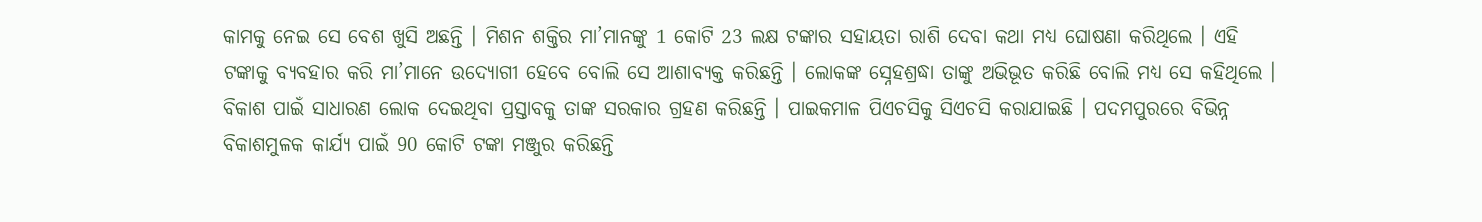କାମକୁ ନେଇ ସେ ବେଶ ଖୁସି ଅଛନ୍ତି । ମିଶନ ଶକ୍ତିର ମା’ମାନଙ୍କୁ 1 କୋଟି 23 ଲକ୍ଷ ଟଙ୍କାର ସହାୟତା ରାଶି ଦେବା କଥା ମଧ୍ୟ ଘୋଷଣା କରିଥିଲେ । ଏହି ଟଙ୍କାକୁ ବ୍ୟବହାର କରି ମା’ମାନେ ଉଦ୍ୟୋଗୀ ହେବେ ବୋଲି ସେ ଆଶାବ୍ୟକ୍ତ କରିଛନ୍ତି । ଲୋକଙ୍କ ସ୍ନେହଶ୍ରଦ୍ଧା ତାଙ୍କୁ ଅଭିଭୂତ କରିଛି ବୋଲି ମଧ୍ୟ ସେ କହିଥିଲେ । ବିକାଶ ପାଇଁ ସାଧାରଣ ଲୋକ ଦେଇଥିବା ପ୍ରସ୍ତାବକୁ ତାଙ୍କ ସରକାର ଗ୍ରହଣ କରିଛନ୍ତି । ପାଇକମାଳ ପିଏଚସିକୁ ସିଏଚସି କରାଯାଇଛି । ପଦମପୁରରେ ବିଭିନ୍ନ ବିକାଶମୁଳକ କାର୍ଯ୍ୟ ପାଇଁ 90 କୋଟି ଟଙ୍କା ମଞ୍ଜୁର କରିଛନ୍ତି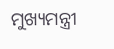ମୁଖ୍ୟମନ୍ତ୍ରୀ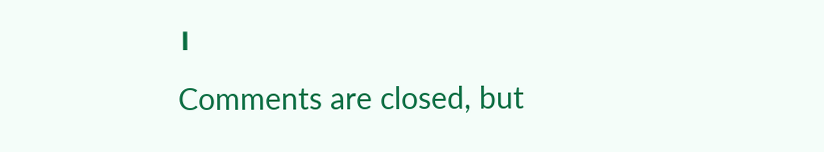।
Comments are closed, but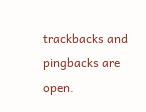trackbacks and pingbacks are open.